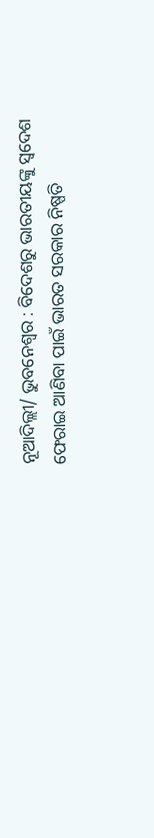ନୂଆଦିଲ୍ଲୀ/ ଭୁବନେଶ୍ୱର : ବିଦେଶରୁ ଭାରତୀୟଙ୍କୁ ସ୍ବଦେଶ ଫେରାଇ ଆଣିବା ପାଇଁ ଭାରତ ସରକାର ନିଷ୍ପତି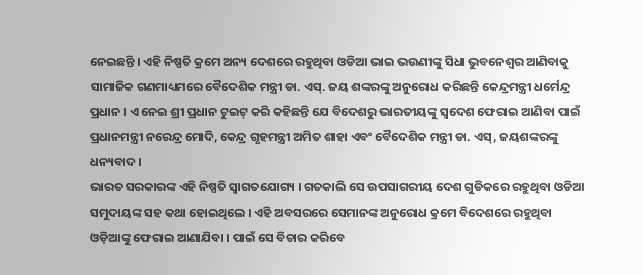ନେଇଛନ୍ତି । ଏହି ନିଷ୍ପତି କ୍ରମେ ଅନ୍ୟ ଦେଶରେ ରହୁଥିବା ଓଡିଆ ଭାଇ ଭଉଣୀଙ୍କୁ ସିଧା ଭୁବନେଶ୍ବର ଆଣିବାକୁ ସାମାଜିକ ଗଣମାଧ୍ୟମରେ ବୈଦେଶିକ ମନ୍ତ୍ରୀ ଡା. ଏସ୍. ଜୟ ଶଙ୍କରଙ୍କୁ ଅନୁରୋଧ କରିଛନ୍ତି କେନ୍ଦ୍ରମନ୍ତ୍ରୀ ଧର୍ମେନ୍ଦ୍ର ପ୍ରଧାନ । ଏ ନେଇ ଶ୍ରୀ ପ୍ରଧାନ ଟୁଇଟ୍ କରି କହିଛନ୍ତି ଯେ ବିଦେଶରୁ ଭାରତୀୟଙ୍କୁ ସ୍ବଦେଶ ଫେରାଇ ଆଣିବା ପାଇଁ ପ୍ରଧାନମନ୍ତ୍ରୀ ନରେନ୍ଦ୍ର ମୋଦି, କେନ୍ଦ୍ର ଗୃହମନ୍ତ୍ରୀ ଅମିତ ଶାହା ଏବଂ ବୈଦେଶିକ ମନ୍ତ୍ରୀ ଡା. ଏସ୍, ଜୟଶଙ୍କରଙ୍କୁ ଧନ୍ୟବାଦ ।
ଭାରତ ସରକାରଙ୍କ ଏହି ନିଷ୍ପତି ସ୍ବାଗତଯୋଗ୍ୟ । ଗତକାଲି ସେ ଉପସାଗରୀୟ ଦେଶ ଗୁଡିକରେ ରହୁଥିବା ଓଡିଆ ସମୁଦାୟଙ୍କ ସହ କଥା ହୋଇଥିଲେ । ଏହି ଅବସରରେ ସେମାନଙ୍କ ଅନୁରୋଧ କ୍ରମେ ବିଦେଶରେ ରହୁଥିବା ଓଡ଼ିଆଙ୍କୁ ଫେରାଇ ଆଣାଯିବା । ପାଇଁ ସେ ବିଚାର କରିବେ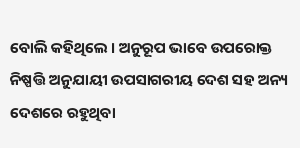ବୋଲି କହିଥିଲେ । ଅନୁରୂପ ଭାବେ ଉପରୋକ୍ତ ନିଷ୍ପତ୍ତି ଅନୁଯାୟୀ ଉପସାଗରୀୟ ଦେଶ ସହ ଅନ୍ୟ ଦେଶରେ ରହୁଥିବା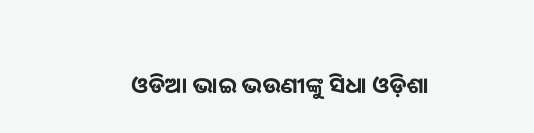ଓଡିଆ ଭାଇ ଭଉଣୀଙ୍କୁ ସିଧା ଓଡ଼ିଶା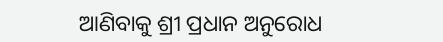ଆଣିବାକୁ ଶ୍ରୀ ପ୍ରଧାନ ଅନୁରୋଧ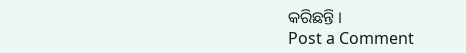କରିଛନ୍ତି ।
Post a Comment